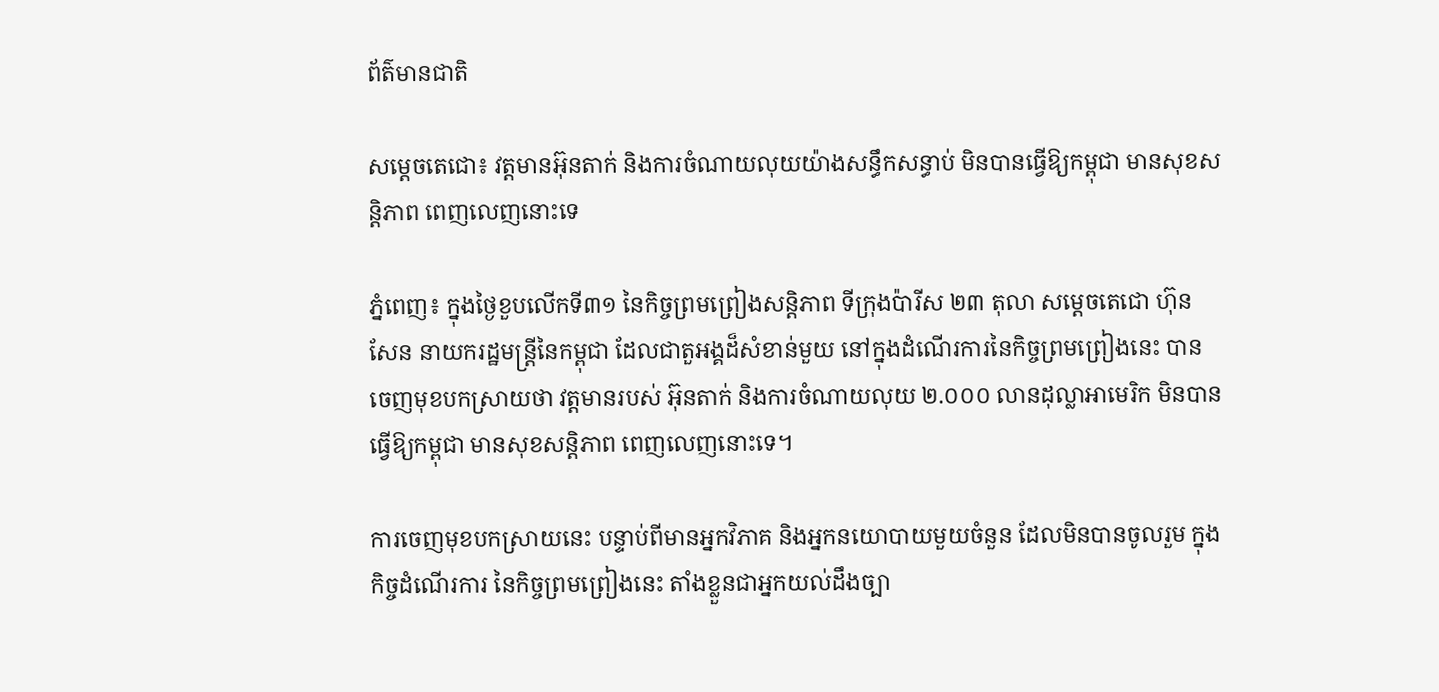ព័ត៌មានជាតិ

សម្តេចតេជោ៖ វត្តមានអ៊ុនតាក់ និងការចំណាយលុយយ៉ាងសន្ធឹកសន្ធាប់ មិនបានធ្វើឱ្យកម្ពុជា មានសុខសន្តិភាព ពេញលេញនោះទេ

ភ្នំពេញ៖ ក្នុងថ្ងៃខួបលើកទី៣១ នៃកិច្ចព្រមព្រៀងសន្តិភាព ទីក្រុងប៉ារីស ២៣ តុលា សម្ដេចតេជោ ហ៊ុន សែន នាយករដ្ឋមន្រ្តីនៃកម្ពុជា ដែលជាតួអង្គដ៏សំខាន់មួយ នៅក្នុងដំណើរការនៃកិច្ចព្រមព្រៀងនេះ បានចេញមុខបកស្រាយថា វត្តមានរបស់ អ៊ុនតាក់ និងការចំណាយលុយ ២.០០០ លានដុល្លាអាមេរិក មិនបានធ្វើឱ្យកម្ពុជា មានសុខសន្តិភាព ពេញលេញនោះទេ។

ការចេញមុខបកស្រាយនេះ បន្ទាប់ពីមានអ្នកវិភាគ និងអ្នកនយោបាយមួយចំនួន ដែលមិនបានចូលរួម ក្នុងកិច្ចដំណើរការ នៃកិច្ចព្រមព្រៀងនេះ តាំងខ្លួនជាអ្នកយល់ដឹងច្បា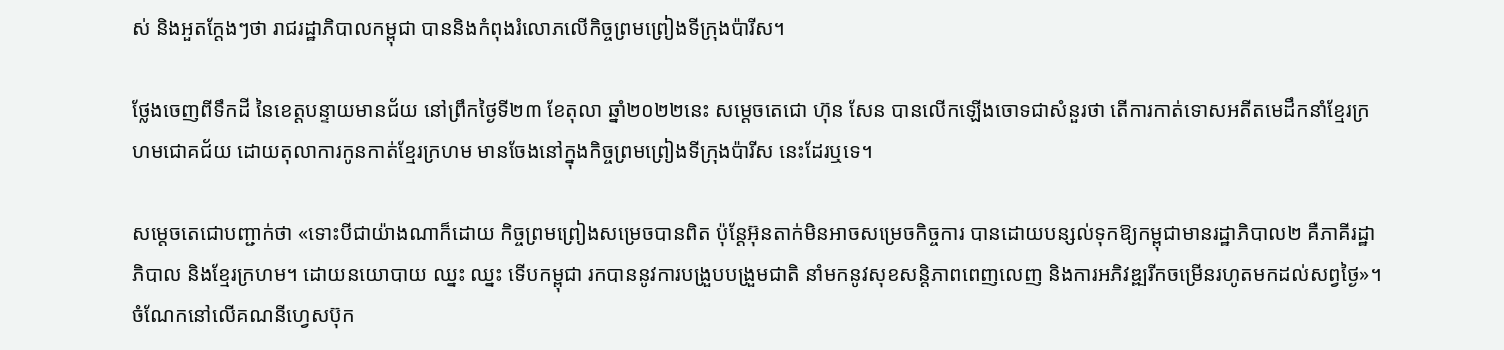ស់ និងអួតក្ដែងៗថា រាជរដ្ឋាភិបាលកម្ពុជា បាននិងកំពុងរំលោភលើកិច្ចព្រមព្រៀងទីក្រុងប៉ារីស។

ថ្លែងចេញពីទឹកដី នៃខេត្តបន្ទាយមានជ័យ នៅព្រឹកថ្ងៃទី២៣ ខែតុលា ឆ្នាំ២០២២នេះ សម្ដេចតេជោ ហ៊ុន សែន បានលើកឡើងចោទជាសំនួរថា តើការកាត់ទោសអតីតមេដឹកនាំខ្មែរក្រហមជោគជ័យ ដោយតុលាការកូនកាត់ខ្មែរក្រហម មានចែងនៅក្នុងកិច្ចព្រមព្រៀងទីក្រុងប៉ារីស នេះដែរឬទេ។

សម្តេចតេជោបញ្ជាក់ថា «ទោះបីជាយ៉ាងណាក៏ដោយ កិច្ចព្រមព្រៀងសម្រេចបានពិត ប៉ុន្តែអ៊ុនតាក់មិនអាចសម្រេចកិច្ចការ បានដោយបន្សល់ទុកឱ្យកម្ពុជាមានរដ្ឋាភិបាល២ គឺភាគីរដ្ឋាភិបាល និងខ្មែរក្រហម។ ដោយនយោបាយ ឈ្នះ ឈ្នះ ទើបកម្ពុជា រកបាននូវការបង្រួបបង្រួមជាតិ នាំមកនូវសុខសន្តិភាពពេញលេញ និងការអភិវឌ្ឍរីកចម្រើនរហូតមកដល់សព្វថ្ងៃ»។
ចំណែកនៅលើគណនីហ្វេសប៊ុក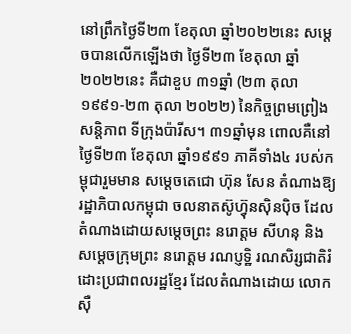នៅព្រឹកថ្ងៃទី២៣ ខែតុលា ឆ្នាំ២០២២នេះ សម្តេចបានលើកឡើងថា ថ្ងៃទី២៣ ខែតុលា ឆ្នាំ២០២២នេះ គឺជាខួប ៣១ឆ្នាំ (២៣ តុលា ១៩៩១-២៣ តុលា ២០២២) នៃកិច្ចព្រមព្រៀងសន្តិភាព ទីក្រុងប៉ារីស។ ៣១ឆ្នាំមុន ពោលគឺនៅថ្ងៃទី២៣ ខែតុលា ឆ្នាំ១៩៩១ ភាគីទាំង៤ របស់កម្ពុជារួមមាន សម្តេចតេជោ ហ៊ុន សែន តំណាងឱ្យរដ្ឋាភិបាលកម្ពុជា ចលនាតស៊ូហ៊្វុនស៊ិនប៉ិច ដែលតំណាងដោយសម្តេចព្រះ នរោត្តម សីហនុ និងសម្តេចក្រុមព្រះ នរោត្តម រណប្ញទ្ឋិ រណសិរ្សជាតិរំដោះប្រជាពលរដ្ឋខ្មែរ ដែលតំណាងដោយ លោក ស៊ឺ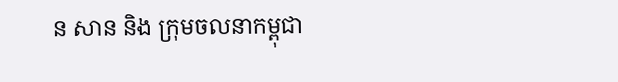ន សាន និង ក្រុមចលនាកម្ពុជា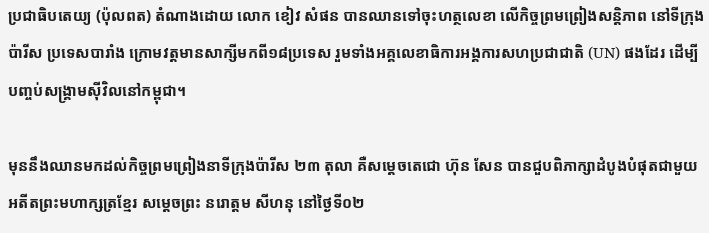ប្រជាធិបតេយ្យ (ប៉ុលពត) តំណាងដោយ លោក ខៀវ សំផន បានឈានទៅចុះហត្ថលេខា លើកិច្ចព្រមព្រៀងសន្តិភាព នៅទីក្រុងប៉ារីស ប្រទេសបារាំង ក្រោមវត្តមានសាក្សីមកពី១៨ប្រទេស រួមទាំងអគ្គលេខាធិការអង្គការសហប្រជាជាតិ (UN) ផងដែរ ដើម្បីបញ្ចប់សង្រ្គាមស៊ីវិលនៅកម្ពុជា។

មុននឹងឈានមកដល់កិច្ចព្រមព្រៀងនាទីក្រុងប៉ារីស ២៣ តុលា គឺសម្តេចតេជោ ហ៊ុន សែន បានជួបពិភាក្សាដំបូងបំផុតជាមួយ អតីតព្រះមហាក្សត្រខ្មែរ សម្តេចព្រះ នរោត្តម សីហនុ នៅថ្ងៃទី០២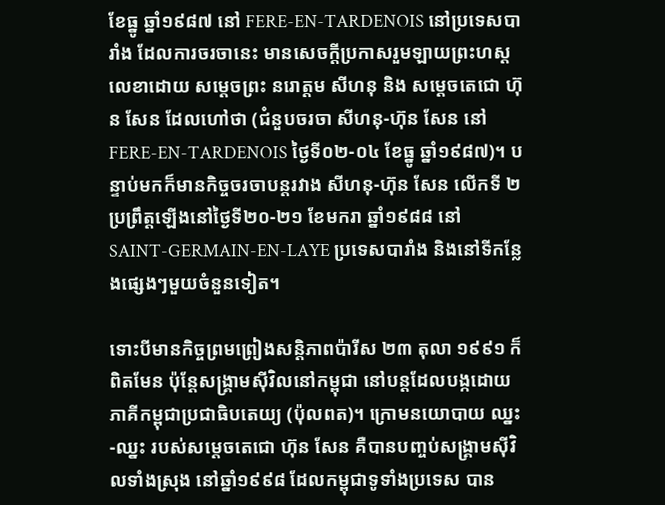ខែធ្នូ ឆ្នាំ១៩៨៧ នៅ FERE-EN-TARDENOIS នៅប្រទេសបារាំង ដែលការចរចានេះ មានសេចក្តីប្រកាសរួមឡាយព្រះហស្តលេខាដោយ សម្តេចព្រះ នរោត្តម សីហនុ និង សម្តេចតេជោ ហ៊ុន សែន ដែលហៅថា (ជំនួបចរចា សីហនុ-ហ៊ុន សែន នៅ FERE-EN-TARDENOIS ថ្ងៃទី០២-០៤ ខែធ្នូ ឆ្នាំ១៩៨៧)។ បន្ទាប់មកក៏មានកិច្ចចរចាបន្តរវាង សីហនុ-ហ៊ុន សែន លើកទី ២ ប្រព្រឹត្តឡើងនៅថ្ងៃទី២០-២១ ខែមករា ឆ្នាំ១៩៨៨ នៅ SAINT-GERMAIN-EN-LAYE ប្រទេសបារាំង និងនៅទីកន្លែងផ្សេងៗមួយចំនួនទៀត។

ទោះបីមានកិច្ចព្រមព្រៀងសន្តិភាពប៉ារីស ២៣ តុលា ១៩៩១ ក៏ពិតមែន ប៉ុន្តែសង្រ្គាមស៊ីវិលនៅកម្ពុជា នៅបន្តដែលបង្កដោយភាគីកម្ពុជាប្រជាធិបតេយ្យ (ប៉ុលពត)។ ក្រោមនយោបាយ ឈ្នះ-ឈ្នះ របស់សម្តេចតេជោ ហ៊ុន សែន គឺបានបញ្ចប់សង្រ្គាមស៊ីវិលទាំងស្រុង នៅឆ្នាំ១៩៩៨ ដែលកម្ពុជាទូទាំងប្រទេស បាន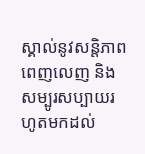ស្គាល់នូវសន្តិភាពពេញលេញ និងសម្បូរសប្បាយរហូតមកដល់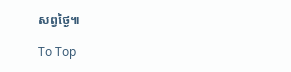សព្វថ្ងៃ៕

To Top